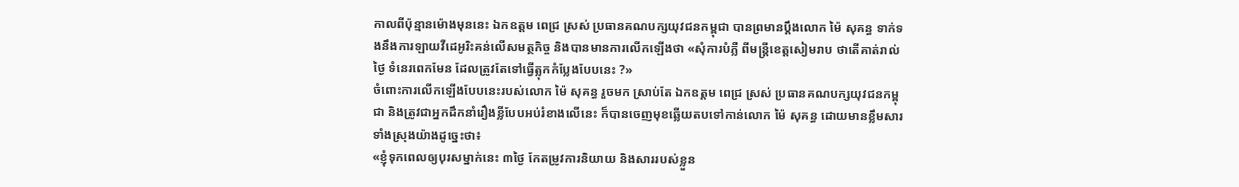កាលពីប៉ុន្មានម៉ោងមុននេះ ឯកឧត្ដម ពេជ្រ ស្រស់ ប្រធានគណបក្សយុវជនកម្ពុជា បានព្រមានប្តឹងលោក ម៉ៃ សុគន្ធ ទាក់ទងនឹងការឡាយវីដេអូរិះគន់លេីសមត្ថកិច្ច និងបានមានការលេីកឡេីងថា «សុំការបំភ្លឺ ពីមន្រ្តីខេត្តសៀមរាប ថាតើគាត់រាល់ថ្ងៃ ទំនេរពេកមែន ដែលត្រូវតែទៅធ្វើត្លុកកំប្លែងបែបនេះ ?»
ចំពោះការលេីកឡេីងបែបនេះរបស់លោក ម៉ៃ សុគន្ធ រួចមក ស្រាប់តែ ឯកឧត្ដម ពេជ្រ ស្រស់ ប្រធានគណបក្សយុវជនកម្ពុជា និងត្រូវជាអ្នកដឹកនាំរឿងខ្លីបែបអប់រំខាងលេីនេះ ក៏បានចេញមុខឆ្លើយតបទៅកាន់លោក ម៉ៃ សុគន្ធ ដោយមានខ្លឹមសារទាំងស្រុងយ៉ាងដូច្នេះថា៖
«ខ្ញុំទុកពេលឲ្យបុរសម្នាក់នេះ ៣ថ្ងៃ កែតម្រូវការនិយាយ និងសាររបស់ខ្លួន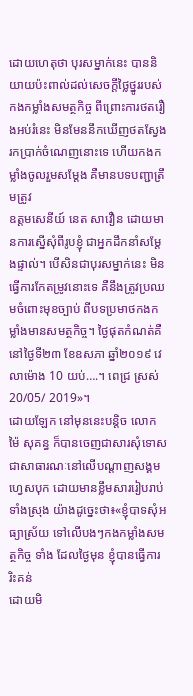ដោយហេតុថា បុរសម្នាក់នេះ បាននិយាយប៉ះពាល់ដល់សេចក្តីថ្លៃថ្នូររបស់កងកម្លាំងសមត្ថកិច្ច ពីព្រោះការថតរឿងអប់រំនេះ មិនមែននឹកឃើញថតស្វែងរកប្រាក់ចំណេញនោះទេ ហើយកងកម្លាំងចូលរួមសម្តែង គឺមានបទបញ្ជាត្រឹមត្រូវ
ឧត្តមសេនីយ៍ នេត សាវឿន ដោយមានការស្នើសុំពីរូបខ្ញុំ ជាអ្នកដឹកនាំសម្តែងផ្ទាល់។ បើសិនជាបុរសម្នាក់នេះ មិនធ្វើការកែតម្រូវនោះទេ គឺនឹងត្រូវប្រឈមចំពោះមុខច្បាប់ ពីបទប្រមាថកងកម្លាំងមានសមត្ថកិច្ច។ ថ្ងៃផុតកំណត់គឺនៅថ្ងៃទី២៣ ខែឧសភា ឆ្នាំ២០១៩ វេលាម៉ោង 10 យប់….។ ពេជ្រ ស្រស់ 20/05/ 2019»។
ដោយឡែក នៅមុននេះបន្តិច លោក ម៉ៃ សុគន្ធ ក៏បានចេញជាសារសុំទោសជាសាធារណៈនៅលេីបណ្តាញសង្គមហ្វេសបុក ដោយមានខ្លឹមសាររៀបរាប់ទាំងស្រុង យ៉ាងដូច្នេះថា៖«ខ្ញុំបាទសុំអធ្យាស្រ័យ ទៅលើបងៗកងកម្លាំងសមត្ថកិច្ច ទាំង ដែលថ្ងៃមុន ខ្ញុំបានធ្វើការរិះគន់
ដោយមិ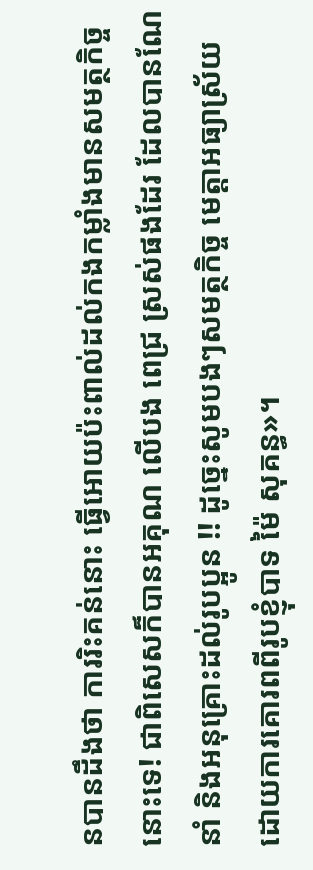នបានដឹងថា ការរិះគន់នោះ ធ្វើអោយប៉ះពាល់ដល់កងកម្លាំងមានសមត្ថកិច្ចនោះទេ! ជាពិសេសក៏បានអគុណ លើបង ពេជ្រ ស្រស់ផងដែរ ដែលបានណែនាំ និងអនុគ្រោះដល់រូបប្អូន !! ដូច្នេះសូមបងៗសមត្ថកិច្ច មេត្តាអធ្យាស្រ័យ ដោយការគោរពពីរូបខ្ញុំបាទ ម៉ៃ សុគន្ធ»។